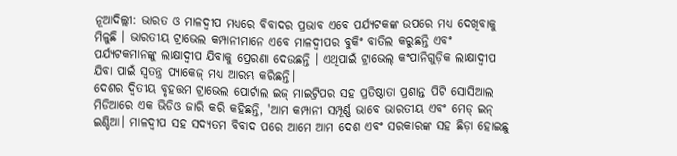ନୂଆଦିଲ୍ଲୀ: ଭାରତ ଓ ମାଳଦ୍ୱୀପ ମଧ୍ୟରେ ବିବାଦର ପ୍ରଭାବ ଏବେ ପର୍ଯ୍ୟଟକଙ୍କ ଉପରେ ମଧ୍ୟ ଦେଖିବାକୁ ମିଳୁଛି । ଭାରତୀୟ ଟ୍ରାଭେଲ କମ୍ପାନୀମାନେ ଏବେ ମାଳଦ୍ୱୀପର ବୁକିଂ ବାତିଲ କରୁଛନ୍ତି ଏବଂ ପର୍ଯ୍ୟଟକମାନଙ୍କୁ ଲାକ୍ଷାଦ୍ୱୀପ ଯିବାକୁ ପ୍ରେରଣା ଦେଉଛନ୍ତି । ଏଥିପାଇଁ ଟ୍ରାଭେଲ୍ କଂପାନିଗୁଡ଼ିକ ଲାକ୍ଷାଦ୍ୱୀପ ଯିବା ପାଇଁ ସ୍ୱତନ୍ତ୍ର ପ୍ୟାକେଜ୍ ମଧ୍ୟ ଆରମ୍ଭ କରିଛନ୍ତି।
ଦେଶର ଦ୍ୱିତୀୟ ବୃହତ୍ତମ ଟ୍ରାଭେଲ ପୋର୍ଟାଲ ଇଜ୍ ମାଇଟ୍ରିପର ସହ ପ୍ରତିଷ୍ଠାତା ପ୍ରଶାନ୍ତ ପିଟି ସୋସିଆଲ ମିଡିଆରେ ଏକ ଭିଡିଓ ଜାରି କରି କହିଛନ୍ତି, 'ଆମ କମ୍ପାନୀ ସମ୍ପୂର୍ଣ୍ଣ ଭାବେ ଭାରତୀୟ ଏବଂ ମେଡ୍ ଇନ୍ ଇଣ୍ଡିଆ। ମାଳଦ୍ୱୀପ ସହ ସଦ୍ୟତମ ବିବାଦ ପରେ ଆମେ ଆମ ଦେଶ ଏବଂ ସରକାରଙ୍କ ସହ ଛିଡ଼ା ହୋଇଛୁ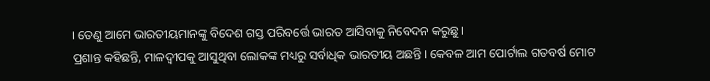। ତେଣୁ ଆମେ ଭାରତୀୟମାନଙ୍କୁ ବିଦେଶ ଗସ୍ତ ପରିବର୍ତ୍ତେ ଭାରତ ଆସିବାକୁ ନିବେଦନ କରୁଛୁ।
ପ୍ରଶାନ୍ତ କହିଛନ୍ତି, ମାଳଦ୍ୱୀପକୁ ଆସୁଥିବା ଲୋକଙ୍କ ମଧ୍ୟରୁ ସର୍ବାଧିକ ଭାରତୀୟ ଅଛନ୍ତି । କେବଳ ଆମ ପୋର୍ଟାଲ ଗତବର୍ଷ ମୋଟ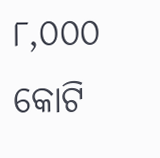୮,୦୦୦ କୋଟି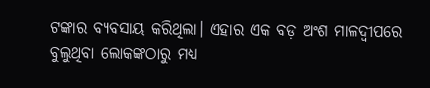ଟଙ୍କାର ବ୍ୟବସାୟ କରିଥିଲା। ଏହାର ଏକ ବଡ଼ ଅଂଶ ମାଳଦ୍ୱୀପରେ ବୁଲୁଥିବା ଲୋକଙ୍କଠାରୁ ମଧ୍ୟ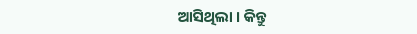ଆସିଥିଲା । କିନ୍ତୁ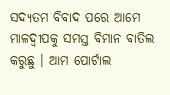ସଦ୍ୟତମ ବିବାଦ ପରେ ଆମେ ମାଳଦ୍ୱୀପକୁ ସମସ୍ତ ବିମାନ ବାତିଲ କରୁଛୁ । ଆମ ପୋର୍ଟାଲ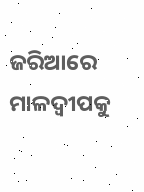ଜରିଆରେ ମାଳଦ୍ୱୀପକୁ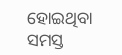ହୋଇଥିବା ସମସ୍ତ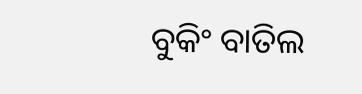ବୁକିଂ ବାତିଲ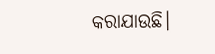କରାଯାଉଛି।